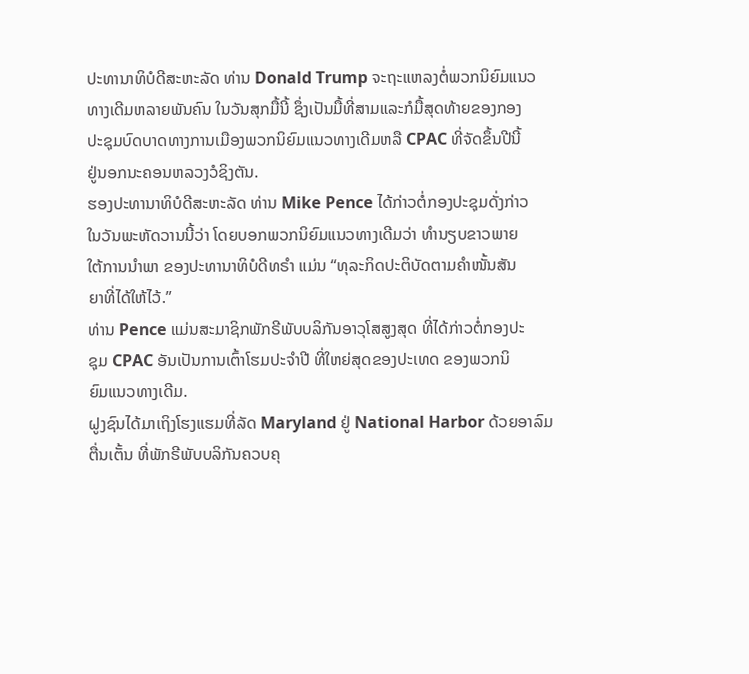ປະທານາທິບໍດີສະຫະລັດ ທ່ານ Donald Trump ຈະຖະແຫລງຕໍ່ພວກນິຍົມແນວ
ທາງເດີມຫລາຍພັນຄົນ ໃນວັນສຸກມື້ນີ້ ຊຶ່ງເປັນມື້ທີ່ສາມແລະກໍມື້ສຸດທ້າຍຂອງກອງ
ປະຊຸມບົດບາດທາງການເມືອງພວກນິຍົມແນວທາງເດີມຫລື CPAC ທີ່ຈັດຂຶ້ນປີນີ້
ຢູ່ນອກນະຄອນຫລວງວໍຊິງຕັນ.
ຮອງປະທານາທິບໍດີສະຫະລັດ ທ່ານ Mike Pence ໄດ້ກ່າວຕໍ່ກອງປະຊຸມດັ່ງກ່າວ
ໃນວັນພະຫັດວານນີ້ວ່າ ໂດຍບອກພວກນິຍົມແນວທາງເດີມວ່າ ທຳນຽບຂາວພາຍ
ໃຕ້ການນຳພາ ຂອງປະທານາທິບໍດີທຣໍາ ແມ່ນ “ທຸລະກິດປະຕິບັດຕາມຄຳໜັ້ນສັນ
ຍາທີ່ໄດ້ໃຫ້ໄວ້.”
ທ່ານ Pence ແມ່ນສະມາຊິກພັກຣີພັບບລິກັນອາວຸໂສສູງສຸດ ທີ່ໄດ້ກ່າວຕໍ່ກອງປະ
ຊຸມ CPAC ອັນເປັນການເຕົ້າໂຮມປະຈຳປີ ທີ່ໃຫຍ່ສຸດຂອງປະເທດ ຂອງພວກນິ
ຍົມແນວທາງເດີມ.
ຝູງຊົນໄດ້ມາເຖິງໂຮງແຮມທີ່ລັດ Maryland ຢູ່ National Harbor ດ້ວຍອາລົມ
ຕື່ນເຕັ້ນ ທີ່ພັກຣີພັບບລິກັນຄວບຄຸ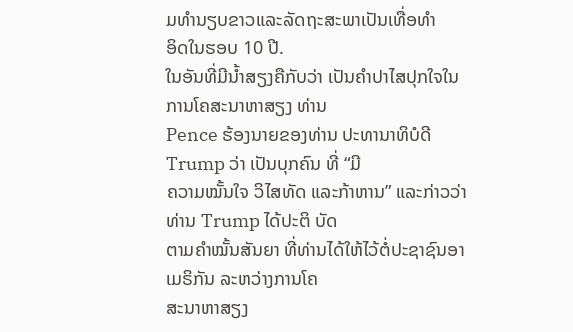ມທຳນຽບຂາວແລະລັດຖະສະພາເປັນເທື່ອທຳ
ອິດໃນຮອບ 10 ປີ.
ໃນອັນທີ່ມີນໍ້າສຽງຄືກັບວ່າ ເປັນຄຳປາໄສປຸກໃຈໃນການໂຄສະນາຫາສຽງ ທ່ານ
Pence ຮ້ອງນາຍຂອງທ່ານ ປະທານາທິບໍດີ Trump ວ່າ ເປັນບຸກຄົນ ທີ່ “ມີ
ຄວາມໝັ້ນໃຈ ວິໄສທັດ ແລະກ້າຫານ” ແລະກ່າວວ່າ ທ່ານ Trump ໄດ້ປະຕິ ບັດ
ຕາມຄໍາໝັ້ນສັນຍາ ທີ່ທ່ານໄດ້ໃຫ້ໄວ້ຕໍ່ປະຊາຊົນອາເມຣິກັນ ລະຫວ່າງການໂຄ
ສະນາຫາສຽງ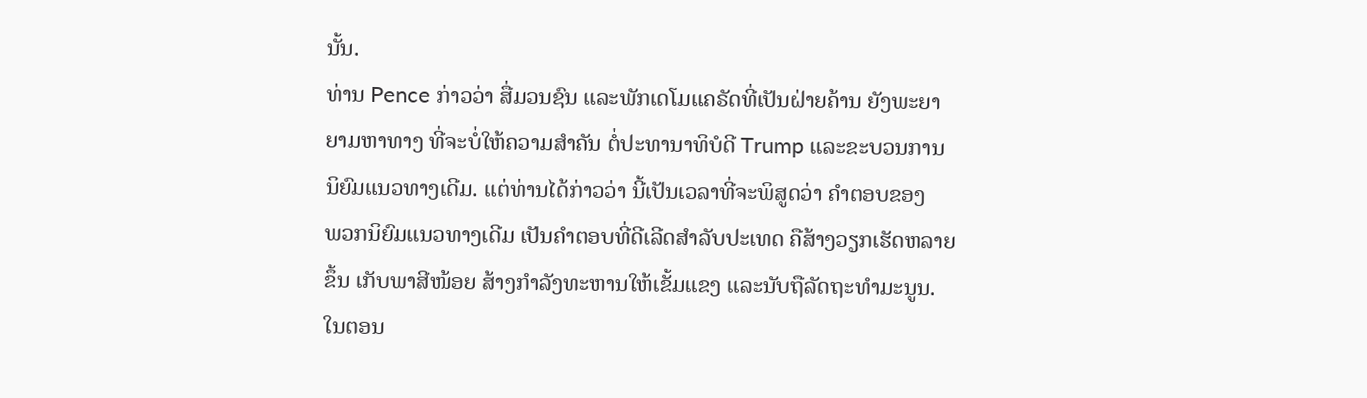ນັ້ນ.
ທ່ານ Pence ກ່າວວ່າ ສື່ມວນຊົນ ແລະພັກເດໂມແຄຣັດທີ່ເປັນຝ່າຍຄ້ານ ຍັງພະຍາ
ຍາມຫາທາງ ທີ່ຈະບໍ່ໃຫ້ຄວາມສຳຄັນ ຕໍ່ປະທານາທິບໍດີ Trump ແລະຂະບວນການ
ນິຍົມແນວທາງເດີມ. ແຕ່ທ່ານໄດ້ກ່າວວ່າ ນີ້ເປັນເວລາທີ່ຈະພິສູດວ່າ ຄຳຕອບຂອງ
ພວກນິຍົມແນວທາງເດີມ ເປັນຄຳຕອບທີ່ດີເລີດສຳລັບປະເທດ ຄືສ້າງວຽກເຮັດຫລາຍ
ຂຶ້ນ ເກັບພາສີໜ້ອຍ ສ້າງກຳລັງທະຫານໃຫ້ເຂັ້ມແຂງ ແລະນັບຖືລັດຖະທຳມະນູນ.
ໃນຕອນ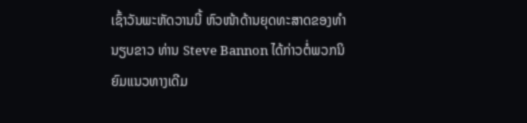ເຊົ້າວັນພະຫັດວານນີ້ ຫົວໜ້າດ້ານຍຸດທະສາດຂອງທຳນຽບຂາວ ທ່ານ Steve Bannon ໄດ້ກ່າວຕໍ່ພວກນິຍົມແນວທາງເດີມ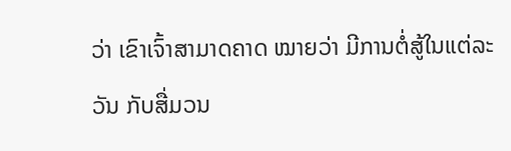ວ່າ ເຂົາເຈົ້າສາມາດຄາດ ໝາຍວ່າ ມີການຕໍ່ສູ້ໃນແຕ່ລະວັນ ກັບສື່ມວນ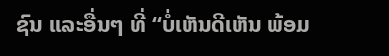ຊົນ ແລະອື່ນໆ ທີ່ “ບໍ່ເຫັນດີເຫັນ ພ້ອມ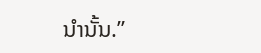ນຳນັ້ນ.”